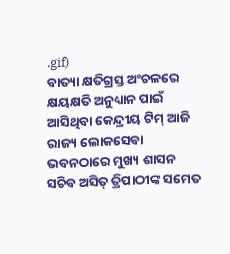.gif)
ବାତ୍ୟା କ୍ଷତିଗ୍ରସ୍ତ ଅଂଚଳରେ କ୍ଷୟକ୍ଷତି ଅନୁଧ୍ୟାନ ପାଇଁ ଆସିଥିବା କେନ୍ଦ୍ରୀୟ ଟିମ୍ ଆଜି ରାଜ୍ୟ ଲୋକସେବା ଭବନଠାରେ ମୁଖ୍ୟ ଶାସନ ସଚିବ ଅସିତ୍ ତ୍ରିପାଠୀଙ୍କ ସମେତ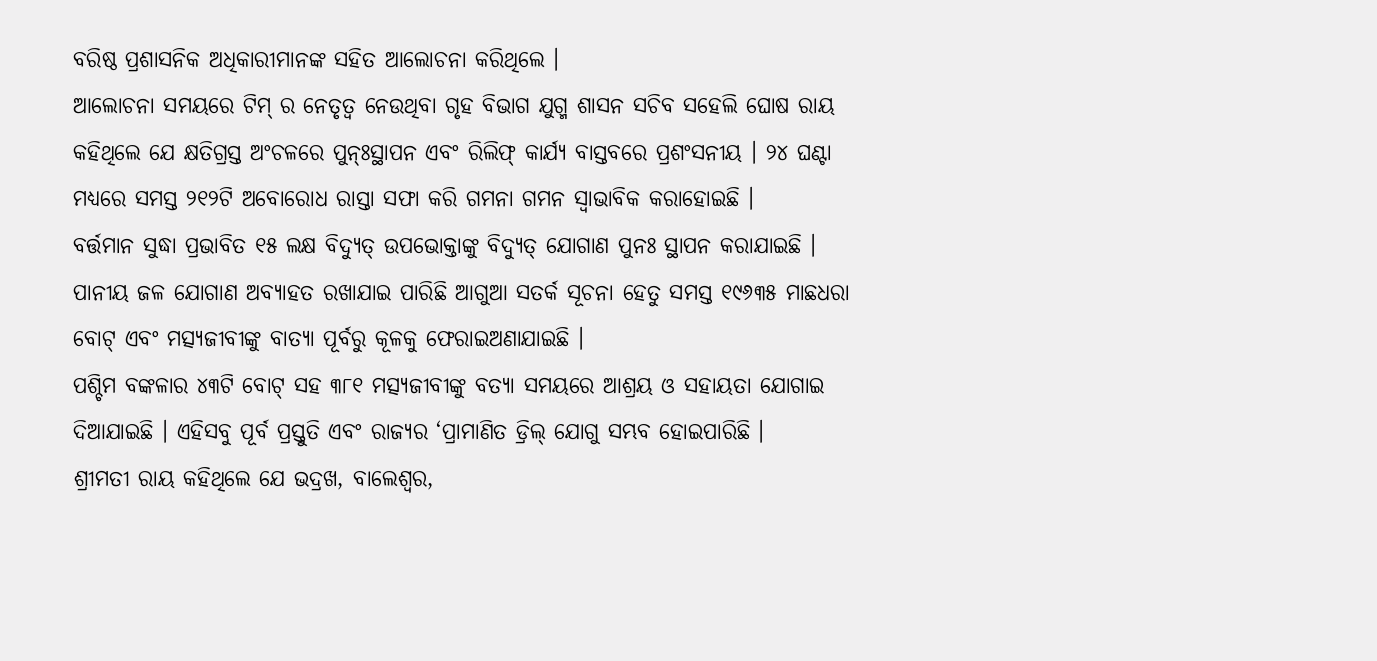ବରିଷ୍ଠ ପ୍ରଶାସନିକ ଅଧିକାରୀମାନଙ୍କ ସହିତ ଆଲୋଚନା କରିଥିଲେ ।
ଆଲୋଚନା ସମୟରେ ଟିମ୍ ର ନେତୃତ୍ୱ ନେଉଥିବା ଗୃହ ବିଭାଗ ଯୁଗ୍ମ ଶାସନ ସଚିବ ସହେଲି ଘୋଷ ରାୟ କହିଥିଲେ ଯେ କ୍ଷତିଗ୍ରସ୍ତ ଅଂଚଳରେ ପୁନ୍ଃସ୍ଥାପନ ଏବଂ ରିଲିଫ୍ କାର୍ଯ୍ୟ ବାସ୍ତବରେ ପ୍ରଶଂସନୀୟ । ୨୪ ଘଣ୍ଟା ମଧ୍ୟରେ ସମସ୍ତ ୨୧୨ଟି ଅବୋରୋଧ ରାସ୍ତା ସଫା କରି ଗମନା ଗମନ ସ୍ୱାଭାବିକ କରାହୋଇଛି ।
ବର୍ତ୍ତମାନ ସୁଦ୍ଧା ପ୍ରଭାବିତ ୧୫ ଲକ୍ଷ ବିଦ୍ୟୁତ୍ ଉପଭୋକ୍ତାଙ୍କୁ ବିଦ୍ୟୁତ୍ ଯୋଗାଣ ପୁନଃ ସ୍ଥାପନ କରାଯାଇଛି । ପାନୀୟ ଜଳ ଯୋଗାଣ ଅବ୍ୟାହତ ରଖାଯାଇ ପାରିଛି ଆଗୁଆ ସତର୍କ ସୂଚନା ହେତୁ ସମସ୍ତ ୧୯୬୩୫ ମାଛଧରା ବୋଟ୍ ଏବଂ ମତ୍ସ୍ୟଜୀବୀଙ୍କୁ ବାତ୍ୟା ପୂର୍ବରୁ କୂଳକୁ ଫେରାଇଅଣାଯାଇଛି ।
ପଶ୍ଚିମ ବଙ୍କଳାର ୪୩ଟି ବୋଟ୍ ସହ ୩୮୧ ମତ୍ସ୍ୟଜୀବୀଙ୍କୁ ବତ୍ୟା ସମୟରେ ଆଶ୍ରୟ ଓ ସହାୟତା ଯୋଗାଇ ଦିଆଯାଇଛି । ଏହିସବୁ ପୂର୍ବ ପ୍ରସ୍ତୁତି ଏବଂ ରାଜ୍ୟର ‘ପ୍ରାମାଣିତ ଡ୍ରିଲ୍ ଯୋଗୁ ସମ୍ଭବ ହୋଇପାରିଛି ।
ଶ୍ରୀମତୀ ରାୟ କହିଥିଲେ ଯେ ଭଦ୍ରଖ, ବାଲେଶ୍ୱର,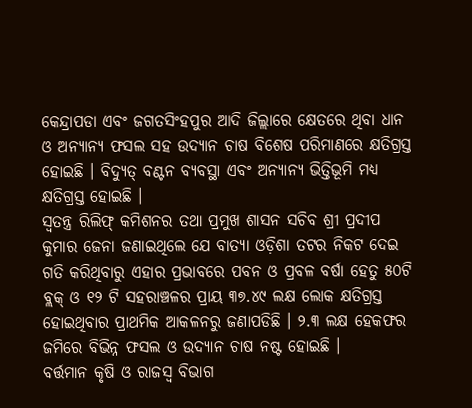କେନ୍ଦ୍ରାପଡା ଏବଂ ଜଗତସିଂହପୁର ଆଦି ଜିଲ୍ଲାରେ କ୍ଷେତରେ ଥିବା ଧାନ ଓ ଅନ୍ୟାନ୍ୟ ଫସଲ ସହ ଉଦ୍ୟାନ ଚାଷ ବିଶେଷ ପରିମାଣରେ କ୍ଷତିଗ୍ରସ୍ତ ହୋଇଛି । ବିଦ୍ୟୁତ୍ ବଣ୍ଟନ ବ୍ୟବସ୍ଥା ଏବଂ ଅନ୍ୟାନ୍ୟ ଭିତ୍ତିଭୂମି ମଧ୍ୟ କ୍ଷତିଗ୍ରସ୍ତ ହୋଇଛି ।
ସ୍ୱତନ୍ତ୍ର ରିଲିଫ୍ କମିଶନର ତଥା ପ୍ରମୁଖ ଶାସନ ସଚିବ ଶ୍ରୀ ପ୍ରଦୀପ କୁମାର ଜେନା ଜଣାଇଥିଲେ ଯେ ବାତ୍ୟା ଓଡ଼ିଶା ତଟର ନିକଟ ଦେଇ ଗତି କରିଥିବାରୁ ଏହାର ପ୍ରଭାବରେ ପବନ ଓ ପ୍ରବଳ ବର୍ଷା ହେତୁ ୫୦ଟି ବ୍ଲକ୍ ଓ ୧୨ ଟି ସହରାଞ୍ଚଳର ପ୍ରାୟ ୩୭.୪୯ ଲକ୍ଷ ଲୋକ କ୍ଷତିଗ୍ରସ୍ତ ହୋଇଥିବାର ପ୍ରାଥମିକ ଆକଳନରୁ ଜଣାପଡିଛି । ୨.୩ ଲକ୍ଷ ହେକଫର ଜମିରେ ବିଭିନ୍ନ ଫସଲ ଓ ଉଦ୍ୟାନ ଚାଷ ନଷ୍ଟ ହୋଇଛି ।
ବର୍ତ୍ତମାନ କୃଷି ଓ ରାଜସ୍ୱ ବିଭାଗ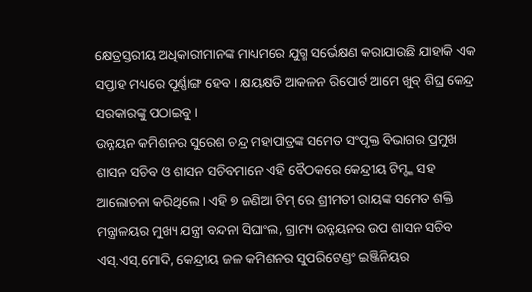କ୍ଷେତ୍ରସ୍ତରୀୟ ଅଧିକାରୀମାନଙ୍କ ମାଧ୍ୟମରେ ଯୁଗ୍ମ ସର୍ଭେକ୍ଷଣ କରାଯାଉଛି ଯାହାକି ଏକ ସପ୍ତାହ ମଧ୍ୟରେ ପୂର୍ଣ୍ଣାଙ୍ଗ ହେବ । କ୍ଷୟକ୍ଷତି ଆକଳନ ରିପୋର୍ଟ ଆମେ ଖୁବ୍ ଶିଘ୍ର କେନ୍ଦ୍ର ସରକାରଙ୍କୁ ପଠାଇବୁ ।
ଉନ୍ନୟନ କମିଶନର ସୁରେଶ ଚନ୍ଦ୍ର ମହାପାତ୍ରଙ୍କ ସମେତ ସଂପୃକ୍ତ ବିଭାଗର ପ୍ରମୁଖ ଶାସନ ସଚିବ ଓ ଶାସନ ସଚିବମାନେ ଏହି ବୈଠକରେ କେନ୍ଦ୍ରୀୟ ଟିମ୍ଙ୍କ ସହ ଆଲୋଚନା କରିଥିଲେ । ଏହି ୭ ଜଣିଆ ଟିମ୍ ରେ ଶ୍ରୀମତୀ ରାୟଙ୍କ ସମେତ ଶକ୍ତି ମନ୍ତ୍ରାଳୟର ମୁଖ୍ୟ ଯନ୍ତ୍ରୀ ବନ୍ଦନା ସିଘାଂଲ, ଗ୍ରାମ୍ୟ ଉନ୍ନୟନର ଉପ ଶାସନ ସଚିବ ଏସ୍.ଏସ୍.ମୋଦି, କେନ୍ଦ୍ରୀୟ ଜଳ କମିଶନର ସୁପରିଟେଣ୍ଡଂ ଇଞ୍ଜିନିୟର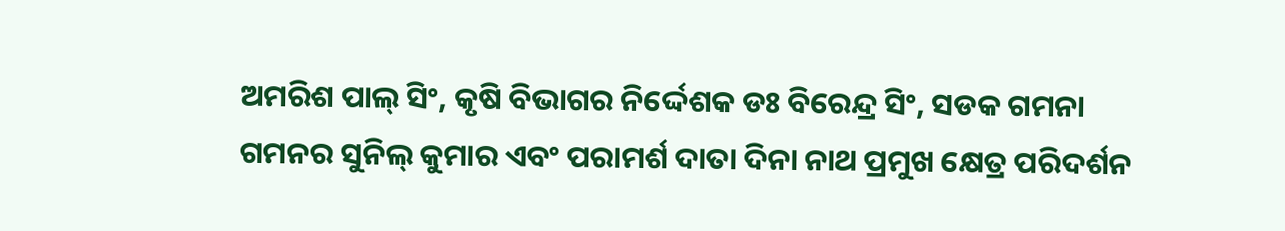ଅମରିଶ ପାଲ୍ ସିଂ, କୃଷି ବିଭାଗର ନିର୍ଦ୍ଦେଶକ ଡଃ ବିରେନ୍ଦ୍ର ସିଂ, ସଡକ ଗମନା ଗମନର ସୁନିଲ୍ କୁମାର ଏବଂ ପରାମର୍ଶ ଦାତା ଦିନା ନାଥ ପ୍ରମୁଖ କ୍ଷେତ୍ର ପରିଦର୍ଶନ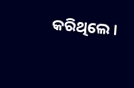କରିଥିଲେ ।